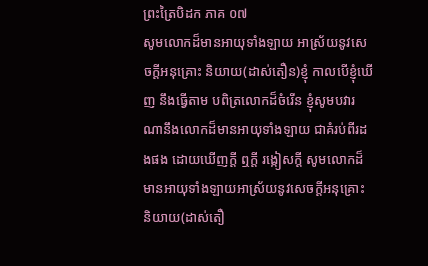ព្រះត្រៃបិដក ភាគ ០៧
សូមលោកដ៏មានអាយុទាំងឡាយ អាស្រ័យនូវសេចក្តីអនុគ្រោះ និយាយ(ដាស់តឿន)ខ្ញុំ កាលបើខ្ញុំឃើញ នឹងធ្វើតាម បពិត្រលោកដ៏ចំរើន ខ្ញុំសូមបវារណានឹងលោកដ៏មានអាយុទាំងឡាយ ជាគំរប់ពីរដងផង ដោយឃើញក្តី ឮក្តី រង្កៀសក្តី សូមលោកដ៏មានអាយុទាំងឡាយអាស្រ័យនូវសេចក្តីអនុគ្រោះ និយាយ(ដាស់តឿ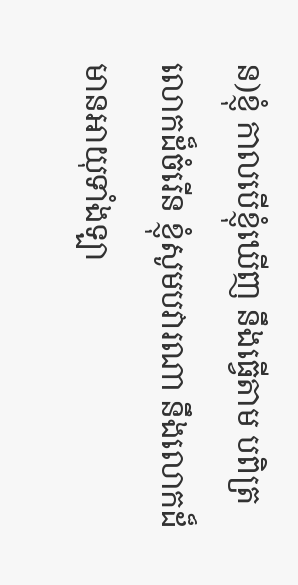ន)ខ្ញុំ កាលបើខ្ញុំឃើញ នឹងធ្វើតាម បពិត្រលោកដ៏ចំរើន ខ្ញុំសូមបវារណា នឹងលោកដ៏មានអាយុទាំងឡា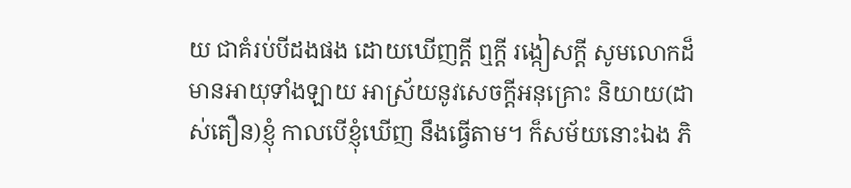យ ជាគំរប់បីដងផង ដោយឃើញក្តី ឮក្តី រង្កៀសក្តី សូមលោកដ៏មានអាយុទាំងឡាយ អាស្រ័យនូវសេចក្តីអនុគ្រោះ និយាយ(ដាស់តឿន)ខ្ញុំ កាលបើខ្ញុំឃើញ នឹងធ្វើតាម។ ក៏សម័យនោះឯង ភិ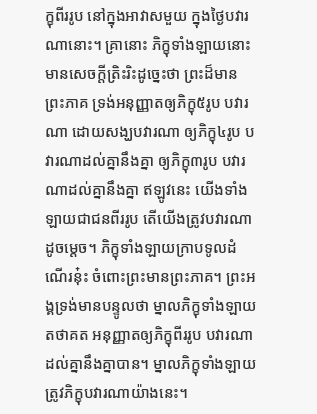ក្ខុពីររូប នៅក្នុងអាវាសមួយ ក្នុងថ្ងៃបវារណានោះ។ គ្រានោះ ភិក្ខុទាំងឡាយនោះ មានសេចក្តីត្រិះរិះដូច្នេះថា ព្រះដ៏មានព្រះភាគ ទ្រង់អនុញ្ញាតឲ្យភិក្ខុ៥រូប បវារណា ដោយសង្ឃបវារណា ឲ្យភិក្ខុ៤រូប បវារណាដល់គ្នានឹងគ្នា ឲ្យភិក្ខុ៣រូប បវារណាដល់គ្នានឹងគ្នា ឥឡូវនេះ យើងទាំងឡាយជាជនពីររូប តើយើងត្រូវបវារណាដូចម្តេច។ ភិក្ខុទាំងឡាយក្រាបទូលដំណើរនុ៎ះ ចំពោះព្រះមានព្រះភាគ។ ព្រះអង្គទ្រង់មានបន្ទូលថា ម្នាលភិក្ខុទាំងឡាយ តថាគត អនុញ្ញាតឲ្យភិក្ខុពីររូប បវារណាដល់គ្នានឹងគ្នាបាន។ ម្នាលភិក្ខុទាំងឡាយ ត្រូវភិក្ខុបវារណាយ៉ាងនេះ។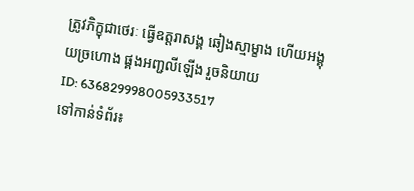ត្រូវភិក្ខុជាថេរៈ ធ្វើឧត្តរាសង្គ ឆៀងស្មាម្ខាង ហើយអង្គុយច្រហោង ផ្គងអញ្ជលីឡើង រួចនិយាយ
ID: 636829998005933517
ទៅកាន់ទំព័រ៖